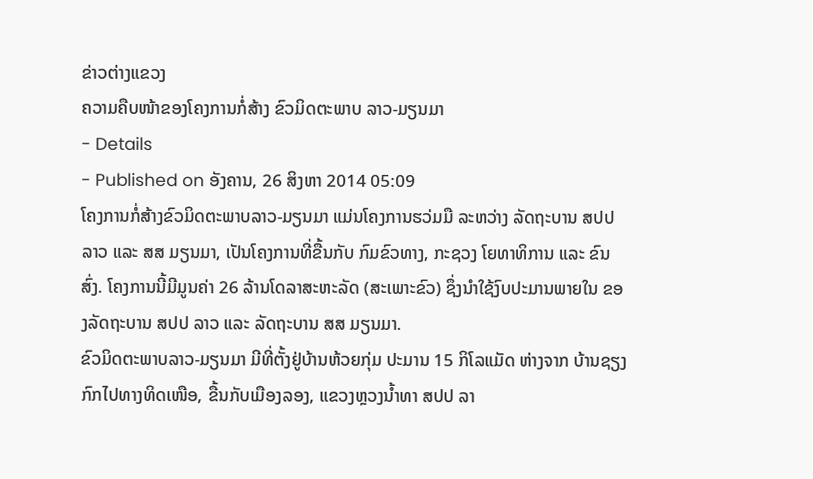ຂ່າວຕ່າງແຂວງ
ຄວາມຄືບໜ້າຂອງໂຄງການກໍ່ສ້າງ ຂົວມິດຕະພາບ ລາວ-ມຽນມາ
- Details
- Published on ອັງຄານ, 26 ສິງຫາ 2014 05:09
ໂຄງການກໍ່ສ້າງຂົວມິດຕະພາບລາວ-ມຽນມາ ແມ່ນໂຄງການຮວ່ມມື ລະຫວ່າງ ລັດຖະບານ ສປປ ລາວ ແລະ ສສ ມຽນມາ, ເປັນໂຄງການທີ່ຂື້ນກັບ ກົມຂົວທາງ, ກະຊວງ ໂຍທາທິການ ແລະ ຂົນສົ່ງ. ໂຄງການນີ້ມີມູນຄ່າ 26 ລ້ານໂດລາສະຫະລັດ (ສະເພາະຂົວ) ຊຶ່ງນຳໃຊ້ງົບປະມານພາຍໃນ ຂອງລັດຖະບານ ສປປ ລາວ ແລະ ລັດຖະບານ ສສ ມຽນມາ.
ຂົວມິດຕະພາບລາວ-ມຽນມາ ມີທີ່ຕັ້ງຢູ່ບ້ານຫ້ວຍກຸ່ມ ປະມານ 15 ກິໂລແມັດ ຫ່າງຈາກ ບ້ານຊຽງກົກໄປທາງທິດເໜືອ, ຂື້ນກັບເມືອງລອງ, ແຂວງຫຼວງນ້ຳທາ ສປປ ລາ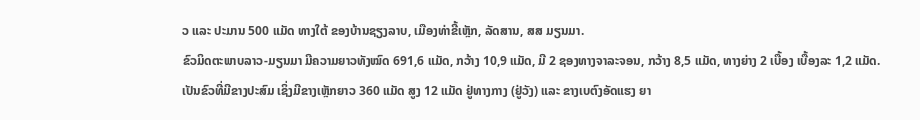ວ ແລະ ປະມານ 500 ແມັດ ທາງໃຕ້ ຂອງບ້ານຊຽງລາບ, ເມືອງທ່າຂີ້ເຫຼັກ, ລັດສານ, ສສ ມຽນມາ.
ຂົວມິດຕະພາບລາວ-ມຽນມາ ມີຄວາມຍາວທັງໝົດ 691,6 ແມັດ, ກວ້າງ 10,9 ແມັດ, ມີ 2 ຊອງທາງຈາລະຈອນ, ກວ້າງ 8,5 ແມັດ, ທາງຍ່າງ 2 ເບື້ອງ ເບື້ອງລະ 1,2 ແມັດ. ເປັນຂົວທີ່ມີຂາງປະສົມ ເຊິ່ງມີຂາງເຫຼັກຍາວ 360 ແມັດ ສູງ 12 ແມັດ ຢູ່ທາງກາງ (ຢູ່ວັງ) ແລະ ຂາງເບຕົງອັດແຮງ ຍາ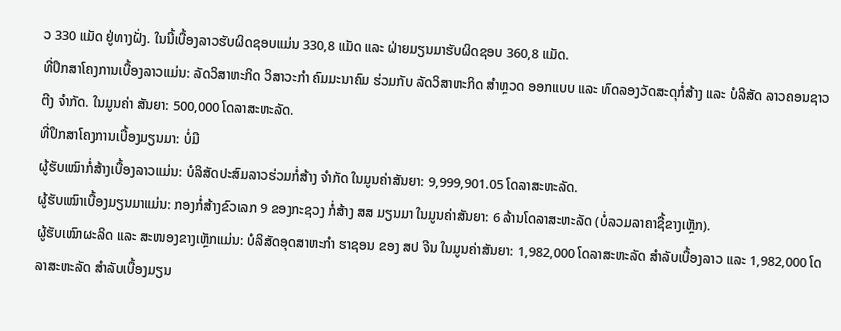ວ 330 ແມັດ ຢູ່ທາງຝັ່ງ. ໃນນີ້ເບື້ອງລາວຮັບຜິດຊອບແມ່ນ 330,8 ແມັດ ແລະ ຝ່າຍມຽນມາຮັບຜິດຊອບ 360,8 ແມັດ.
ທີ່ປຶກສາໂຄງການເບື້ອງລາວແມ່ນ: ລັດວິສາຫະກິດ ວິສາວະກຳ ຄົມມະນາຄົມ ຮ່ວມກັບ ລັດວິສາຫະກິດ ສຳຫຼວດ ອອກແບບ ແລະ ທົດລອງວັດສະດຸກໍ່ສ້າງ ແລະ ບໍລິສັດ ລາວຄອນຊາວຕີງ ຈຳກັດ. ໃນມູນຄ່າ ສັນຍາ: 500,000 ໂດລາສະຫະລັດ.
ທີ່ປຶກສາໂຄງການເບື້ອງມຽນມາ: ບໍ່ມີ
ຜູ້ຮັບເໝົາກໍ່ສ້າງເບື້ອງລາວແມ່ນ: ບໍລິສັດປະສົມລາວຮ່ວມກໍ່ສ້າງ ຈຳກັດ ໃນມູນຄ່າສັນຍາ: 9,999,901.05 ໂດລາສະຫະລັດ.
ຜູ້ຮັບເໝົາເບື້ອງມຽນມາແມ່ນ: ກອງກໍ່ສ້າງຂົວເລກ 9 ຂອງກະຊວງ ກໍ່ສ້າງ ສສ ມຽນມາ ໃນມູນຄ່າສັນຍາ: 6 ລ້ານໂດລາສະຫະລັດ (ບໍ່ລວມລາຄາຊື້ຂາງເຫຼັກ).
ຜູ້ຮັບເໝົາຜະລິດ ແລະ ສະໜອງຂາງເຫຼັກແມ່ນ: ບໍລິສັດອຸດສາຫະກຳ ຮາຊອນ ຂອງ ສປ ຈີນ ໃນມູນຄ່າສັນຍາ: 1,982,000 ໂດລາສະຫະລັດ ສຳລັບເບື້ອງລາວ ແລະ 1,982,000 ໂດລາສະຫະລັດ ສຳລັບເບື້ອງມຽນ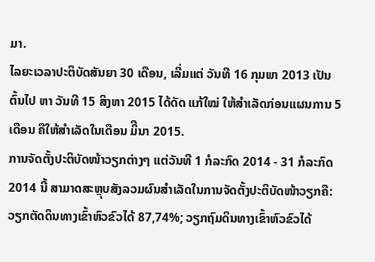ມາ.
ໄລຍະເວລາປະຕິບັດສັນຍາ 30 ເດືອນ, ເລີ່ມແຕ່ ວັນທີ 16 ກຸມພາ 2013 ເປັນຕົ້ນໄປ ຫາ ວັນທີ 15 ສິງຫາ 2015 ໄດ້ດັດ ແກ້ໃໝ່ ໃຫ້ສຳເລັດກ່ອນແຜນການ 5ເດືອນ ຄືໃຫ້ສຳເລັດໃນເດືອນ ມິີນາ 2015.
ການຈັດຕັ້ງປະຕິບັດໜ້າວຽກຕ່າງໆ ແຕ່ວັນທີ 1 ກໍລະກົດ 2014 - 31 ກໍລະກົດ 2014 ນີ້ ສາມາດສະຫຼຸບສັງລວມຜົນສຳເລັດໃນການຈັດຕັ້ງປະຕິບັດໜ້າວຽກຄື: ວຽກຕັດດິນທາງເຂົ້າຫົວຂົວໄດ້ 87,74%; ວຽກຖົມດິນທາງເຂົ້າຫົວຂົວໄດ້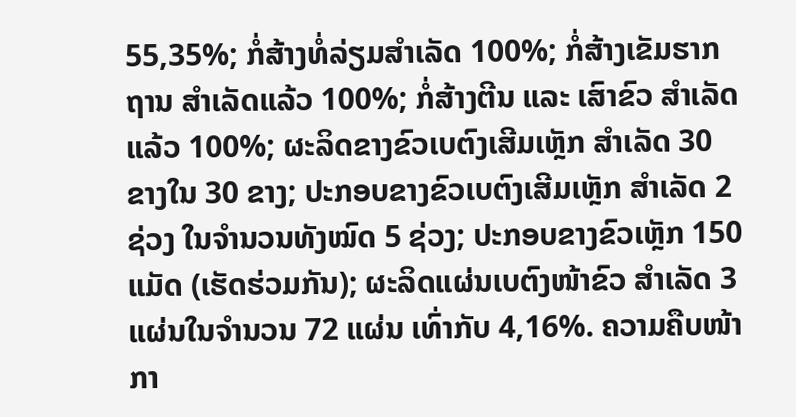55,35%; ກໍ່ສ້າງທໍ່ລ່ຽມສຳເລັດ 100%; ກໍ່ສ້າງເຂັມຮາກຖານ ສຳເລັດແລ້ວ 100%; ກໍ່ສ້າງຕີນ ແລະ ເສົາຂົວ ສຳເລັດແລ້ວ 100%; ຜະລິດຂາງຂົວເບຕົງເສີມເຫຼັກ ສຳເລັດ 30 ຂາງໃນ 30 ຂາງ; ປະກອບຂາງຂົວເບຕົງເສີມເຫຼັກ ສຳເລັດ 2 ຊ່ວງ ໃນຈຳນວນທັງໝົດ 5 ຊ່ວງ; ປະກອບຂາງຂົວເຫຼັກ 150 ແມັດ (ເຮັດຮ່ວມກັນ); ຜະລິດແຜ່ນເບຕົງໜ້າຂົວ ສຳເລັດ 3 ແຜ່ນໃນຈຳນວນ 72 ແຜ່ນ ເທົ່າກັບ 4,16%. ຄວາມຄືບໜ້າກາ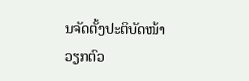ນຈັດຕັ້ງປະຕິບັດໜ້າວຽກຕົວ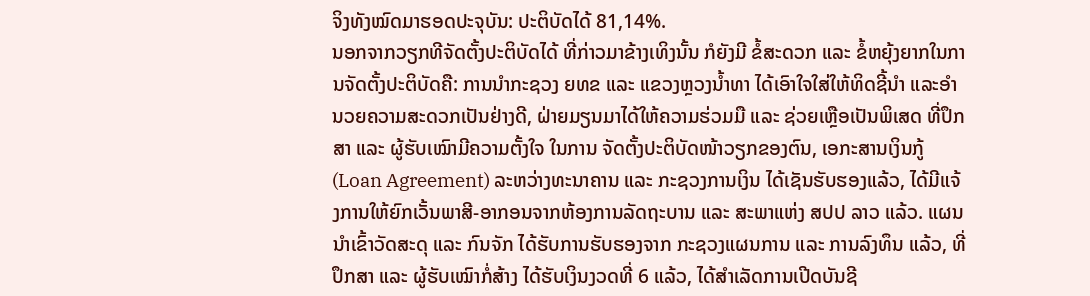ຈິງທັງໝົດມາຮອດປະຈຸບັນ: ປະຕິບັດໄດ້ 81,14%.
ນອກຈາກວຽກທີຈັດຕັ້ງປະຕິບັດໄດ້ ທີ່ກ່າວມາຂ້າງເທິງນັ້ນ ກໍຍັງມີ ຂໍ້ສະດວກ ແລະ ຂໍ້ຫຍຸ້ງຍາກໃນການຈັດຕັ້ງປະຕິບັດຄື: ການນຳກະຊວງ ຍທຂ ແລະ ແຂວງຫຼວງນ້ຳທາ ໄດ້ເອົາໃຈໃສ່ໃຫ້ທິດຊີ້ນຳ ແລະອຳນວຍຄວາມສະດວກເປັນຢ່າງດີ, ຝ່າຍມຽນມາໄດ້ໃຫ້ຄວາມຮ່ວມມື ແລະ ຊ່ວຍເຫຼືອເປັນພິເສດ ທີ່ປຶກສາ ແລະ ຜູ້ຮັບເໝົາມີຄວາມຕັ້ງໃຈ ໃນການ ຈັດຕັ້ງປະຕິບັດໜ້າວຽກຂອງຕົນ, ເອກະສານເງິນກູ້ (Loan Agreement) ລະຫວ່າງທະນາຄານ ແລະ ກະຊວງການເງິນ ໄດ້ເຊັນຮັບຮອງແລ້ວ, ໄດ້ມີແຈ້ງການໃຫ້ຍົກເວັ້ນພາສີ-ອາກອນຈາກຫ້ອງການລັດຖະບານ ແລະ ສະພາແຫ່ງ ສປປ ລາວ ແລ້ວ. ແຜນນຳເຂົ້າວັດສະດຸ ແລະ ກົນຈັກ ໄດ້ຮັບການຮັບຮອງຈາກ ກະຊວງແຜນການ ແລະ ການລົງທຶນ ແລ້ວ, ທີ່ປຶກສາ ແລະ ຜູ້ຮັບເໝົາກໍ່ສ້າງ ໄດ້ຮັບເງິນງວດທີ່ 6 ແລ້ວ, ໄດ້ສຳເລັດການເປີດບັນຊີ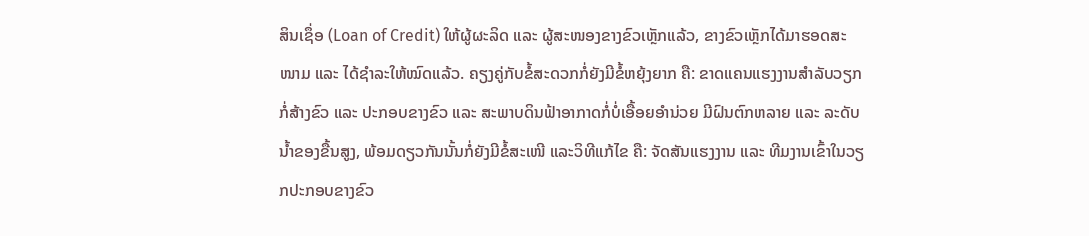ສິນເຊຶ່ອ (Loan of Credit) ໃຫ້ຜູ້ຜະລິດ ແລະ ຜູ້ສະໜອງຂາງຂົວເຫຼັກແລ້ວ, ຂາງຂົວເຫຼັກໄດ້ມາຮອດສະໜາມ ແລະ ໄດ້ຊຳລະໃຫ້ໝົດແລ້ວ. ຄຽງຄູ່ກັບຂໍ້ສະດວກກໍ່ຍັງມີຂໍ້ຫຍຸ້ງຍາກ ຄື: ຂາດແຄນແຮງງານສຳລັບວຽກກໍ່ສ້າງຂົວ ແລະ ປະກອບຂາງຂົວ ແລະ ສະພາບດິນຟ້າອາກາດກໍ່ບໍ່ເອື້ອຍອຳນ່ວຍ ມີຝົນຕົກຫລາຍ ແລະ ລະດັບນ້ຳຂອງຂື້ນສູງ, ພ້ອມດຽວກັນນັ້ນກໍ່ຍັງມີຂໍ້ສະເໜີ ແລະວິທີແກ້ໄຂ ຄື: ຈັດສັນແຮງງານ ແລະ ທີມງານເຂົ້າໃນວຽກປະກອບຂາງຂົວ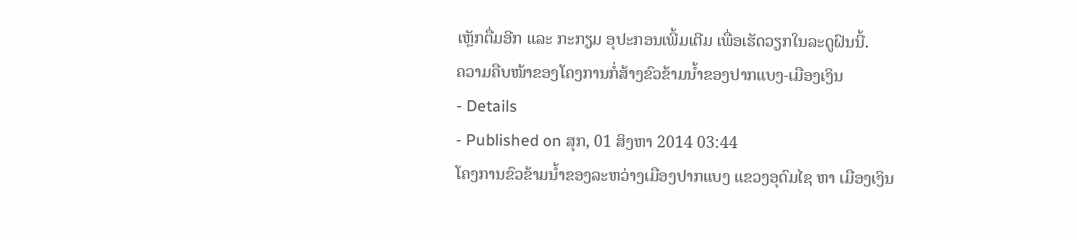ເຫຼັກຕື່ມອີກ ແລະ ກະກຽມ ອຸປະກອນເພີ້ມເຕີມ ເພື່ອເຮັດວຽກໃນລະດູຝົນນີ້.
ຄວາມຄືບໜ້າຂອງໂຄງການກໍ່ສ້າງຂົວຂ້າມນໍ້າຂອງປາກແບງ-ເມືອງເງິນ
- Details
- Published on ສຸກ, 01 ສິງຫາ 2014 03:44
ໂຄງການຂົວຂ້າມນໍ້າຂອງລະຫວ່າງເມືອງປາກແບງ ແຂວງອຸດົມໄຊ ຫາ ເມືອງເງິນ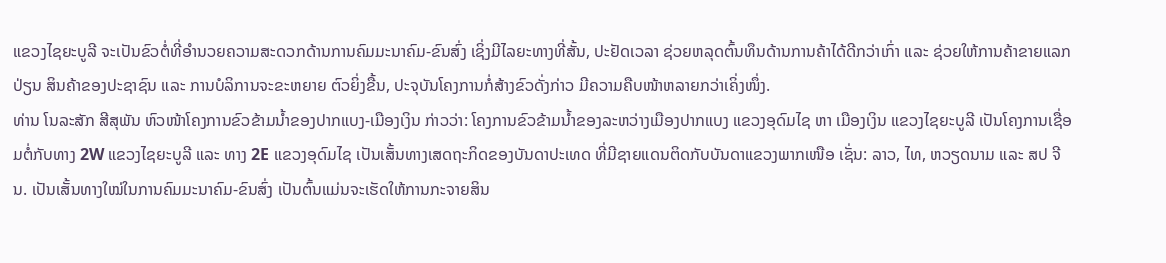ແຂວງໄຊຍະບູລີ ຈະເປັນຂົວຕໍ່ທີ່ອໍານວຍຄວາມສະດວກດ້ານການຄົມມະນາຄົມ-ຂົນສົ່ງ ເຊິ່ງມີໄລຍະທາງທີ່ສັ້ນ, ປະຢັດເວລາ ຊ່ວຍຫລຸດຕົ້ນທຶນດ້ານການຄ້າໄດ້ດີກວ່າເກົ່າ ແລະ ຊ່ວຍໃຫ້ການຄ້າຂາຍແລກປ່ຽນ ສິນຄ້າຂອງປະຊາຊົນ ແລະ ການບໍລິການຈະຂະຫຍາຍ ຕົວຍິ່ງຂື້ນ, ປະຈຸບັນໂຄງການກໍ່ສ້າງຂົວດັ່ງກ່າວ ມີຄວາມຄືບໜ້າຫລາຍກວ່າເຄິ່ງໜຶ່ງ.
ທ່ານ ໂນລະສັກ ສີສຸພັນ ຫົວໜ້າໂຄງການຂົວຂ້າມນໍ້າຂອງປາກແບງ-ເມືອງເງິນ ກ່າວວ່າ: ໂຄງການຂົວຂ້າມນໍ້າຂອງລະຫວ່າງເມືອງປາກແບງ ແຂວງອຸດົມໄຊ ຫາ ເມືອງເງິນ ແຂວງໄຊຍະບູລີ ເປັນໂຄງການເຊື່ອມຕໍ່ກັບທາງ 2W ແຂວງໄຊຍະບູລີ ແລະ ທາງ 2E ແຂວງອຸດົມໄຊ ເປັນເສັ້ນທາງເສດຖະກິດຂອງບັນດາປະເທດ ທີ່ມີຊາຍແດນຕິດກັບບັນດາແຂວງພາກເໜືອ ເຊັ່ນ: ລາວ, ໄທ, ຫວຽດນາມ ແລະ ສປ ຈີນ. ເປັນເສັ້ນທາງໃໝ່ໃນການຄົມມະນາຄົມ-ຂົນສົ່ງ ເປັນຕົ້ນແມ່ນຈະເຮັດໃຫ້ການກະຈາຍສິນ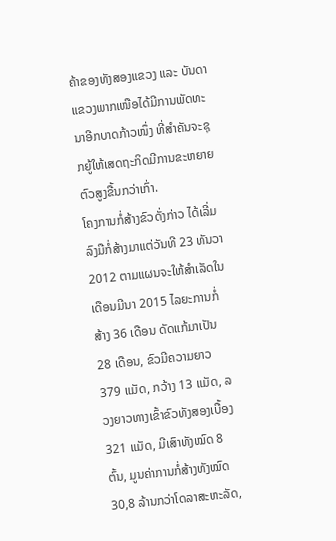ຄ້າຂອງທັງສອງແຂວງ ແລະ ບັນດາແຂວງພາກເໜືອໄດ້ມີການພັດທະນາອີກບາດກ້າວໜຶ່ງ ທີ່ສໍາຄັນຈະຊຸກຍູ້ໃຫ້ເສດຖະກິດມີການຂະຫຍາຍຕົວສູງຂື້ນກວ່າເກົ່າ.
ໂຄງການກໍ່ສ້າງຂົວດັ່ງກ່າວ ໄດ້ເລີ່ມລົງມືກໍ່ສ້າງມາແຕ່ວັນທີ 23 ທັນວາ 2012 ຕາມແຜນຈະໃຫ້ສໍາເລັດໃນເດືອນມີນາ 2015 ໄລຍະການກໍ່ສ້າງ 36 ເດືອນ ດັດແກ້ມາເປັນ 28 ເດືອນ, ຂົວມີຄວາມຍາວ 379 ແມັດ, ກວ້າງ 13 ແມັດ, ລວງຍາວທາງເຂົ້າຂົວທັງສອງເບື້ອງ 321 ແມັດ, ມີເສົາທັງໝົດ 8 ຕົ້ນ, ມູນຄ່າການກໍ່ສ້າງທັງໝົດ 30,8 ລ້ານກວ່າໂດລາສະຫະລັດ,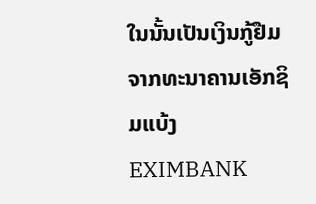ໃນນັ້ນເປັນເງິນກູ້ຢືມຈາກທະນາຄານເອັກຊິມແບ້ງ EXIMBANK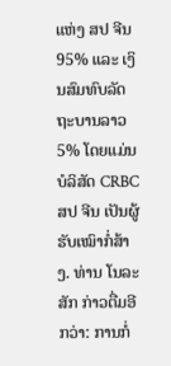ແຫ່ງ ສປ ຈີນ 95% ແລະ ເງິນສົມທົບລັດຖະບານລາວ 5% ໂດຍແມ່ນບໍລິສັດ CRBC ສປ ຈີນ ເປັນຜູ້ຮັບເໝົາກໍ່ສ້າງ. ທ່ານ ໂນລະສັກ ກ່າວຕື່ມອີກວ່າ: ການກໍ່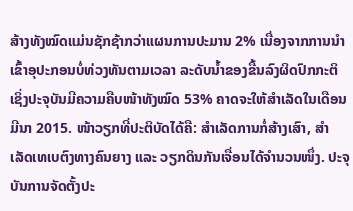ສ້າງທັງໝົດແມ່ນຊັກຊ້າກວ່າແຜນການປະມານ 2% ເນື່ອງຈາກການນໍາເຂົ້າອຸປະກອນບໍ່ທ່ວງທັນຕາມເວລາ ລະດັບນໍ້າຂອງຂື້ນລົງຜິດປົກກະຕິ ເຊິ່ງປະຈຸບັນມີຄວາມຄືບໜ້າທັງໝົດ 53% ຄາດຈະໃຫ້ສໍາເລັດໃນເດືອນ ມີນາ 2015. ໜ້າວຽກທີ່ປະຕິບັດໄດ້ຄື: ສໍາເລັດການກໍ່ສ້າງເສົາ, ສໍາເລັດເທເບຕົງທາງຄົນຍາງ ແລະ ວຽກດິນກັນເຈື່ອນໄດ້ຈໍານວນໜຶ່ງ. ປະຈຸບັນການຈັດຕັ້ງປະ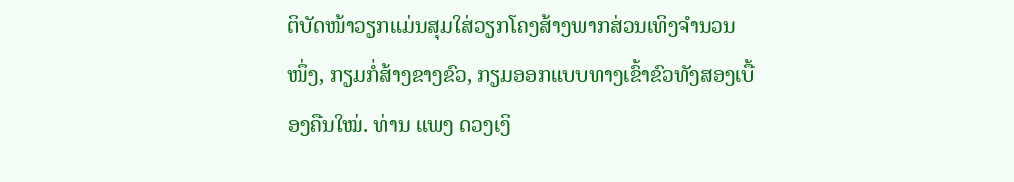ຕິບັດໜ້າວຽກແມ່ນສຸມໃສ່ວຽກໂຄງສ້າງພາກສ່ວນເທິງຈໍານວນໜຶ່ງ, ກຽມກໍ່ສ້າງຂາງຂົວ, ກຽມອອກແບບທາງເຂົ້າຂົວທັງສອງເບື້ອງຄືນໃໝ່. ທ່ານ ແພງ ດວງເງິ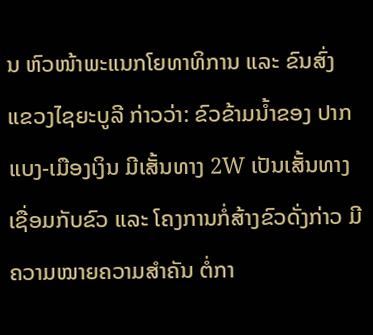ນ ຫົວໜ້າພະແນກໂຍທາທິການ ແລະ ຂົນສົ່ງ ແຂວງໄຊຍະບູລີ ກ່າວວ່າ: ຂົວຂ້າມນໍ້າຂອງ ປາກແບງ-ເມືອງເງິນ ມີເສັ້ນທາງ 2W ເປັນເສັ້ນທາງເຊື່ອມກັບຂົວ ແລະ ໂຄງການກໍ່ສ້າງຂົວດັ່ງກ່າວ ມີຄວາມໝາຍຄວາມສໍາຄັນ ຕໍ່ກາ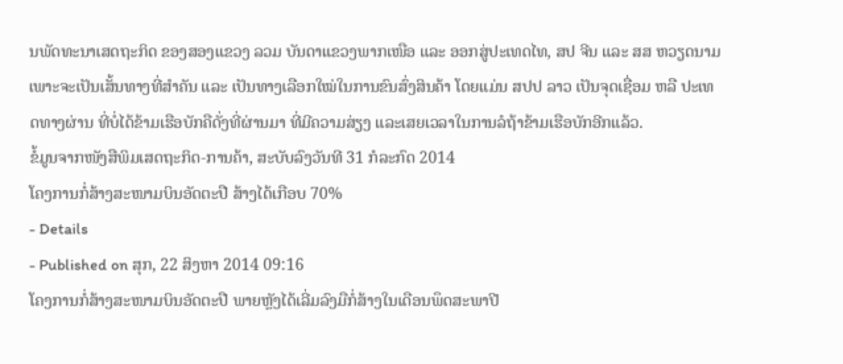ນພັດທະນາເສດຖະກິດ ຂອງສອງແຂວງ ລວມ ບັນດາແຂວງພາກເໜືອ ແລະ ອອກສູ່ປະເທດໄທ, ສປ ຈີນ ແລະ ສສ ຫວຽດນາມ ເພາະຈະເປັນເສັ້ນທາງທີ່ສໍາຄັນ ແລະ ເປັນທາງເລືອກໃໝ່ໃນການຂົນສົ່ງສິນຄ້າ ໂດຍແມ່ນ ສປປ ລາວ ເປັນຈຸດເຊື່ອມ ຫລື ປະເທດທາງຜ່ານ ທີ່ບໍ່ໄດ້ຂ້າມເຮືອບັກຄືດັ່ງທີ່ຜ່ານມາ ທີ່ມີຄວາມສ່ຽງ ແລະເສຍເວລາໃນການລໍຖ້າຂ້າມເຮືອບັກອີກແລ້ວ.
ຂໍ້ມູນຈາກໜັງສືພິມເສດຖະກິດ-ການຄ້າ, ສະບັບລົງວັນທີ 31 ກໍລະກົດ 2014
ໂຄງການກໍ່ສ້າງສະໜາມບິນອັດຕະປື ສ້າງໄດ້ເກືອບ 70%
- Details
- Published on ສຸກ, 22 ສິງຫາ 2014 09:16
ໂຄງການກໍ່ສ້າງສະໜາມບິນອັດຕະປື ພາຍຫຼັງໄດ້ເລີ່ມລົງມືກໍ່ສ້າງໃນເດືອນພຶດສະພາປີ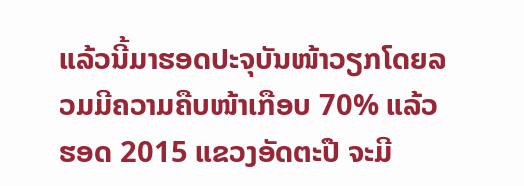ແລ້ວນີ້ມາຮອດປະຈຸບັນໜ້າວຽກໂດຍລວມມີຄວາມຄືບໜ້າເກືອບ 70% ແລ້ວ ຮອດ 2015 ແຂວງອັດຕະປື ຈະມີ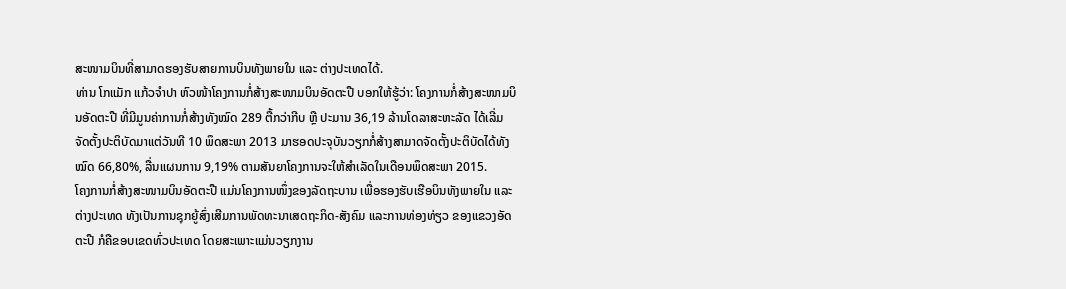ສະໜາມບິນທີ່ສາມາດຮອງຮັບສາຍການບິນທັງພາຍໃນ ແລະ ຕ່າງປະເທດໄດ້.
ທ່ານ ໂກແມັກ ແກ້ວຈຳປາ ຫົວໜ້າໂຄງການກໍ່ສ້າງສະໜາມບິນອັດຕະປື ບອກໃຫ້ຮູ້ວ່າ: ໂຄງການກໍ່ສ້າງສະໜາມບິນອັດຕະປື ທີ່ມີມູນຄ່າການກໍ່ສ້າງທັງໝົດ 289 ຕື້ກວ່າກີບ ຫຼື ປະມານ 36,19 ລ້ານໂດລາສະຫະລັດ ໄດ້ເລີ່ມຈັດຕັ້ງປະຕິບັດມາແຕ່ວັນທີ 10 ພຶດສະພາ 2013 ມາຮອດປະຈຸບັນວຽກກໍ່ສ້າງສາມາດຈັດຕັ້ງປະຕິບັດໄດ້ທັງໝົດ 66,80%, ລື່ນແຜນການ 9,19% ຕາມສັນຍາໂຄງການຈະໃຫ້ສຳເລັດໃນເດືອນພຶດສະພາ 2015.
ໂຄງການກໍ່ສ້າງສະໜາມບິນອັດຕະປື ແມ່ນໂຄງການໜຶ່ງຂອງລັດຖະບານ ເພື່ອຮອງຮັບເຮືອບິນທັງພາຍໃນ ແລະ ຕ່າງປະເທດ ທັງເປັນການຊຸກຍູ້ສົ່ງເສີມການພັດທະນາເສດຖະກິດ-ສັງຄົມ ແລະການທ່ອງທ່ຽວ ຂອງແຂວງອັດຕະປື ກໍຄືຂອບເຂດທົ່ວປະເທດ ໂດຍສະເພາະແມ່ນວຽກງານ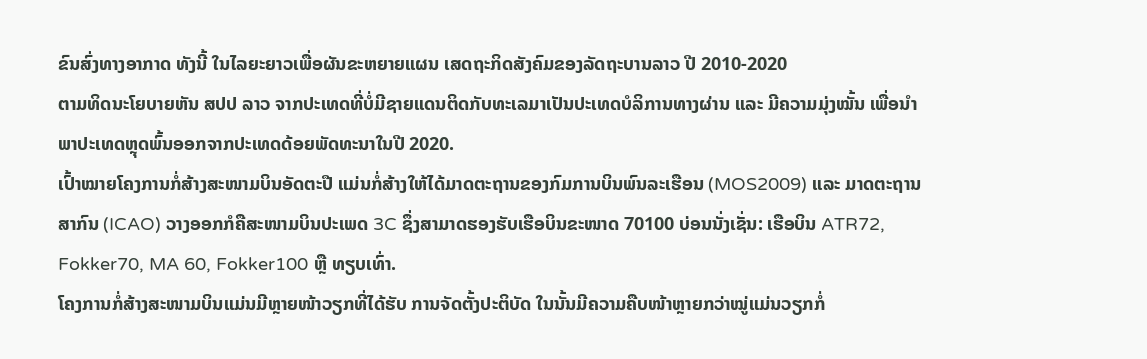ຂົນສົ່ງທາງອາກາດ ທັງນີ້ ໃນໄລຍະຍາວເພື່ອຜັນຂະຫຍາຍແຜນ ເສດຖະກິດສັງຄົມຂອງລັດຖະບານລາວ ປີ 2010-2020
ຕາມທິດນະໂຍບາຍຫັນ ສປປ ລາວ ຈາກປະເທດທີ່ບໍ່ມີຊາຍແດນຕິດກັບທະເລມາເປັນປະເທດບໍລິການທາງຜ່ານ ແລະ ມີຄວາມມຸ່ງໝັ້ນ ເພື່ອນຳພາປະເທດຫຼຸດພົ້ນອອກຈາກປະເທດດ້ອຍພັດທະນາໃນປີ 2020.
ເປົ້າໝາຍໂຄງການກໍ່ສ້າງສະໜາມບິນອັດຕະປື ແມ່ນກໍ່ສ້າງໃຫ້ໄດ້ມາດຕະຖານຂອງກົມການບິນພົນລະເຮືອນ (MOS2009) ແລະ ມາດຕະຖານສາກົນ (ICAO) ວາງອອກກໍຄືສະໜາມບິນປະເພດ 3C ຊຶ່ງສາມາດຮອງຮັບເຮືອບິນຂະໜາດ 70100 ບ່ອນນັ່ງເຊັ່ນ: ເຮືອບິນ ATR72, Fokker70, MA 60, Fokker100 ຫຼື ທຽບເທົ່າ.
ໂຄງການກໍ່ສ້າງສະໜາມບິນແມ່ນມີຫຼາຍໜ້າວຽກທີ່ໄດ້ຮັບ ການຈັດຕັ້ງປະຕິບັດ ໃນນັ້ນມີຄວາມຄືບໜ້າຫຼາຍກວ່າໝູ່ແມ່ນວຽກກໍ່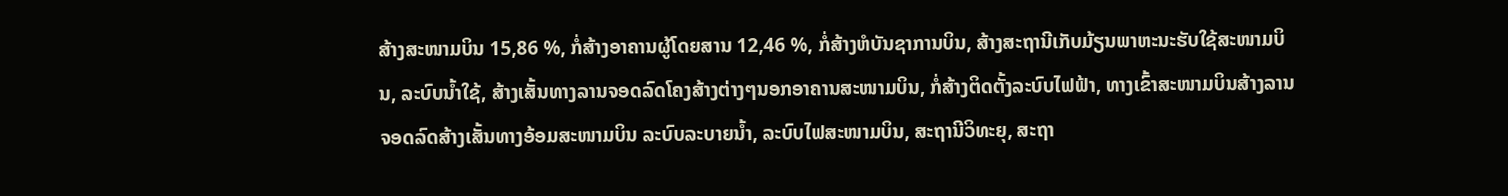ສ້າງສະໜາມບິນ 15,86 %, ກໍ່ສ້າງອາຄານຜູ້ໂດຍສານ 12,46 %, ກໍ່ສ້າງຫໍບັນຊາການບິນ, ສ້າງສະຖານີເກັບມ້ຽນພາຫະນະຮັບໃຊ້ສະໜາມບິນ, ລະບົບນ້ຳໃຊ້, ສ້າງເສັ້ນທາງລານຈອດລົດໂຄງສ້າງຕ່າງໆນອກອາຄານສະໜາມບິນ, ກໍ່ສ້າງຕິດຕັ້ງລະບົບໄຟຟ້າ, ທາງເຂົ້າສະໜາມບິນສ້າງລານຈອດລົດສ້າງເສັ້ນທາງອ້ອມສະໜາມບິນ ລະບົບລະບາຍນ້ຳ, ລະບົບໄຟສະໜາມບິນ, ສະຖານີວິທະຍຸ, ສະຖາ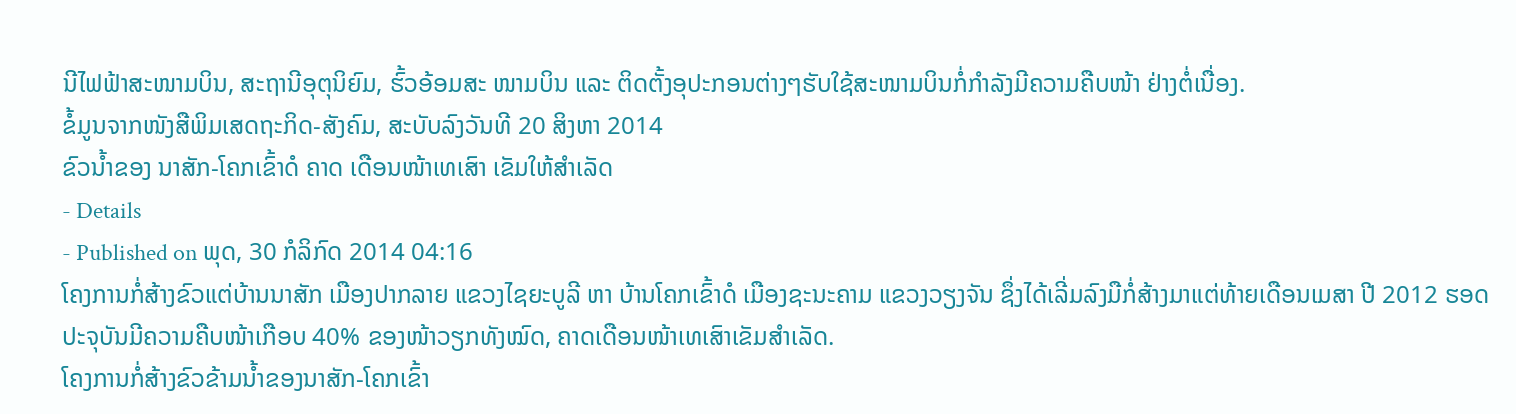ນີໄຟຟ້າສະໜາມບິນ, ສະຖານີອຸຕຸນິຍົມ, ຮົ້ວອ້ອມສະ ໜາມບິນ ແລະ ຕິດຕັ້ງອຸປະກອນຕ່າງໆຮັບໃຊ້ສະໜາມບິນກໍ່ກຳລັງມີຄວາມຄືບໜ້າ ຢ່າງຕໍ່ເນື່ອງ.
ຂໍ້ມູນຈາກໜັງສືພິມເສດຖະກິດ-ສັງຄົມ, ສະບັບລົງວັນທີ 20 ສິງຫາ 2014
ຂົວນ້ຳຂອງ ນາສັກ-ໂຄກເຂົ້າດໍ ຄາດ ເດືອນໜ້າເທເສົາ ເຂັມໃຫ້ສຳເລັດ
- Details
- Published on ພຸດ, 30 ກໍລິກົດ 2014 04:16
ໂຄງການກໍ່ສ້າງຂົວແຕ່ບ້ານນາສັກ ເມືອງປາກລາຍ ແຂວງໄຊຍະບູລີ ຫາ ບ້ານໂຄກເຂົ້າດໍ ເມືອງຊະນະຄາມ ແຂວງວຽງຈັນ ຊຶ່ງໄດ້ເລີ່ມລົງມືກໍ່ສ້າງມາແຕ່ທ້າຍເດືອນເມສາ ປີ 2012 ຮອດປະຈຸບັນມີຄວາມຄືບໜ້າເກືອບ 40% ຂອງໜ້າວຽກທັງໝົດ, ຄາດເດືອນໜ້າເທເສົາເຂັມສຳເລັດ.
ໂຄງການກໍ່ສ້າງຂົວຂ້າມນ້ຳຂອງນາສັກ-ໂຄກເຂົ້າ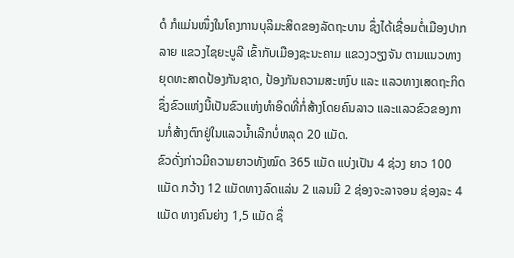ດໍ ກໍແມ່ນໜຶ່ງໃນໂຄງການບຸລິມະສິດຂອງລັດຖະບານ ຊຶ່ງໄດ້ເຊື່ອມຕໍ່ເມືອງປາກລາຍ ແຂວງໄຊຍະບູລີ ເຂົ້າກັບເມືອງຊະນະຄາມ ແຂວງວຽງຈັນ ຕາມແນວທາງຍຸດທະສາດປ້ອງກັນຊາດ, ປ້ອງກັນຄວາມສະຫງົບ ແລະ ແລວທາງເສດຖະກິດ ຊຶ່ງຂົວແຫ່ງນີ້ເປັນຂົວແຫ່ງທຳອິດທີ່ກໍ່ສ້າງໂດຍຄົນລາວ ແລະແລວຂົວຂອງການກໍ່ສ້າງຕົກຢູ່ໃນແລວນ້ຳເລີກບໍ່ຫລຸດ 20 ແມັດ.
ຂົວດັ່ງກ່າວມີຄວາມຍາວທັງໝົດ 365 ແມັດ ແບ່ງເປັນ 4 ຊ່ວງ ຍາວ 100 ແມັດ ກວ້າງ 12 ແມັດທາງລົດແລ່ນ 2 ແລນມີ 2 ຊ່ອງຈະລາຈອນ ຊ່ອງລະ 4 ແມັດ ທາງຄົນຍ່າງ 1,5 ແມັດ ຊຶ່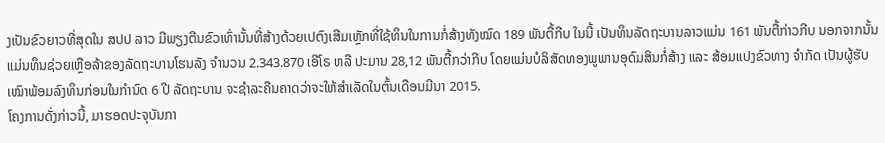ງເປັນຂົວຍາວທີ່ສຸດໃນ ສປປ ລາວ ມີພຽງຕີນຂົວເທົ່ານັ້ນທີ່ສ້າງດ້ວຍເປຕົງເສີມເຫຼັກທີ່ໃຊ້ທຶນໃນການກໍ່ສ້າງທັງໝົດ 189 ພັນຕື້ກີບ ໃນນີ້ ເປັນທຶນລັດຖະບານລາວແມ່ນ 161 ພັນຕື້ກ່າວກີບ ນອກຈາກນັ້ນ ແມ່ນທຶນຊ່ວຍເຫຼືອລ້າຂອງລັດຖະບານໂຮນລັງ ຈຳນວນ 2.343.870 ເອີໂຣ ຫລື ປະມານ 28,12 ພັນຕື້ກວ່າກີບ ໂດຍແມ່ນບໍລິສັດທອງພູພານອຸດົມສິນກໍ່ສ້າງ ແລະ ສ້ອມແປງຂົວທາງ ຈຳກັດ ເປັນຜູ້ຮັບເໝົາພ້ອມລົງທຶນກ່ອນໃນກຳນົດ 6 ປີ ລັດຖະບານ ຈະຊຳລະຄືນຄາດວ່າຈະໃຫ້ສຳເລັດໃນຕົ້ນເດືອນມີນາ 2015.
ໂຄງການດັ່ງກ່າວນີ້, ມາຮອດປະຈຸບັນກາ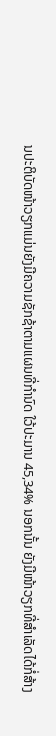ນປະຕິບັດໜ້າວຽກແມ່ນຍັງມີຄວາມຊັກຊ້າຕາມແຜນທີ່ກຳນົດ ໃວ້ປະມານ 45,34% ນອກນັ້ນ ຍັງມີໜ້າວຽກທີ່ສຳເລັດໄດ້ກໍ່ສ້າງ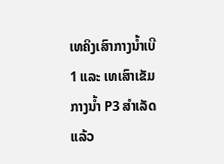ເທຄິງເສົາກາງນ້ຳເບີ 1 ແລະ ເທເສົາເຂັມກາງນ້ຳ P3 ສຳເລັດແລ້ວ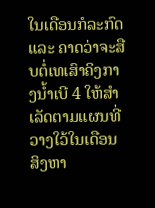ໃນເດືອນກໍລະກົດ ແລະ ຄາດວ່າຈະສືບຕໍ່ເທເສົາຄິງກາງນ້ຳເບີ 4 ໃຫ້ສຳເລັດຕາມແຜນທີ່ວາງໃວ້ໃນເດືອນສິງຫາ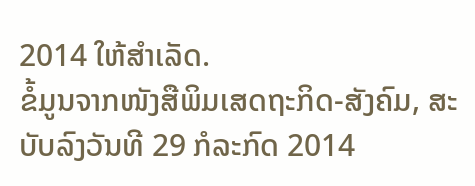2014 ໃຫ້ສຳເລັດ.
ຂໍ້ມູນຈາກໜັງສືພິມເສດຖະກິດ-ສັງຄົມ, ສະບັບລົງວັນທີ 29 ກໍລະກົດ 2014